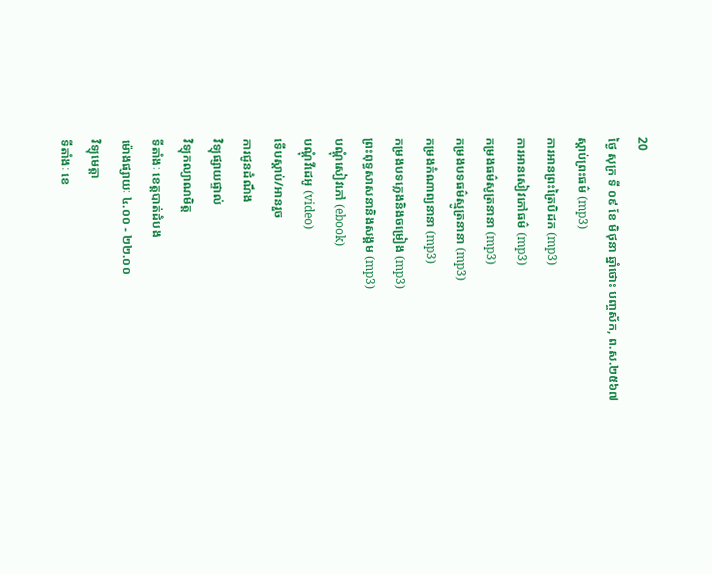20
ថ្ងៃ សុក្រ ទី ០៩ ខែ មិថុនា ឆ្នាំថោះ បញ្ចស័ក, ព.ស.២៥៦៧
ស្តាប់ព្រះធម៌ (mp3)
ការអានព្រះត្រៃបិដក (mp3)
ការអានសៀវភៅធម៌ (mp3)
កម្រងធម៌សូត្រនានា (mp3)
កម្រងបទធម៌ស្មូត្រនានា (mp3)
កម្រងកំណាព្យនានា (mp3)
កម្រងបទភ្លេងនិងចម្រៀង (mp3)
ព្រះពុទ្ធសាសនានិងសង្គម (mp3)
បណ្តុំសៀវភៅ (ebook)
បណ្តុំវីដេអូ (video)
ទើបស្តាប់/អានរួច
ការជូនដំណឹង
វិទ្យុផ្សាយផ្ទាល់
វិទ្យុកល្យាណមិត្ត
ទីតាំងៈ ខេត្តបាត់ដំបង
ម៉ោងផ្សាយៈ ៤.០០ - ២២.០០
វិទ្យុមេត្តា
ទីតាំងៈ ខេ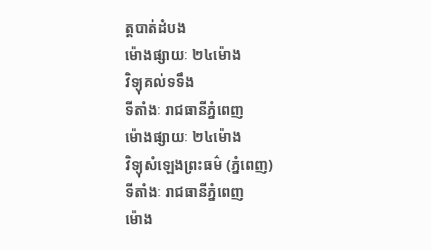ត្តបាត់ដំបង
ម៉ោងផ្សាយៈ ២៤ម៉ោង
វិទ្យុគល់ទទឹង
ទីតាំងៈ រាជធានីភ្នំពេញ
ម៉ោងផ្សាយៈ ២៤ម៉ោង
វិទ្យុសំឡេងព្រះធម៌ (ភ្នំពេញ)
ទីតាំងៈ រាជធានីភ្នំពេញ
ម៉ោង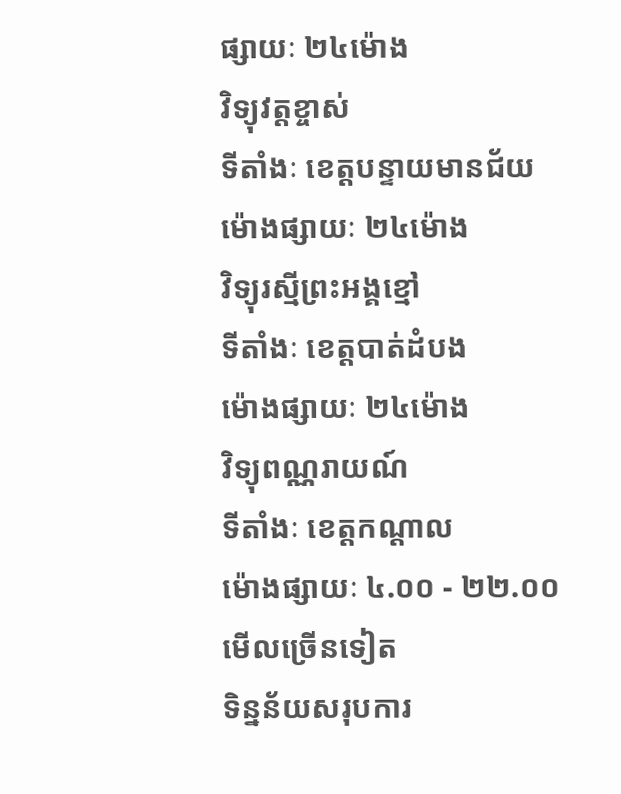ផ្សាយៈ ២៤ម៉ោង
វិទ្យុវត្តខ្ចាស់
ទីតាំងៈ ខេត្តបន្ទាយមានជ័យ
ម៉ោងផ្សាយៈ ២៤ម៉ោង
វិទ្យុរស្មីព្រះអង្គខ្មៅ
ទីតាំងៈ ខេត្តបាត់ដំបង
ម៉ោងផ្សាយៈ ២៤ម៉ោង
វិទ្យុពណ្ណរាយណ៍
ទីតាំងៈ ខេត្តកណ្តាល
ម៉ោងផ្សាយៈ ៤.០០ - ២២.០០
មើលច្រើនទៀត
ទិន្នន័យសរុបការ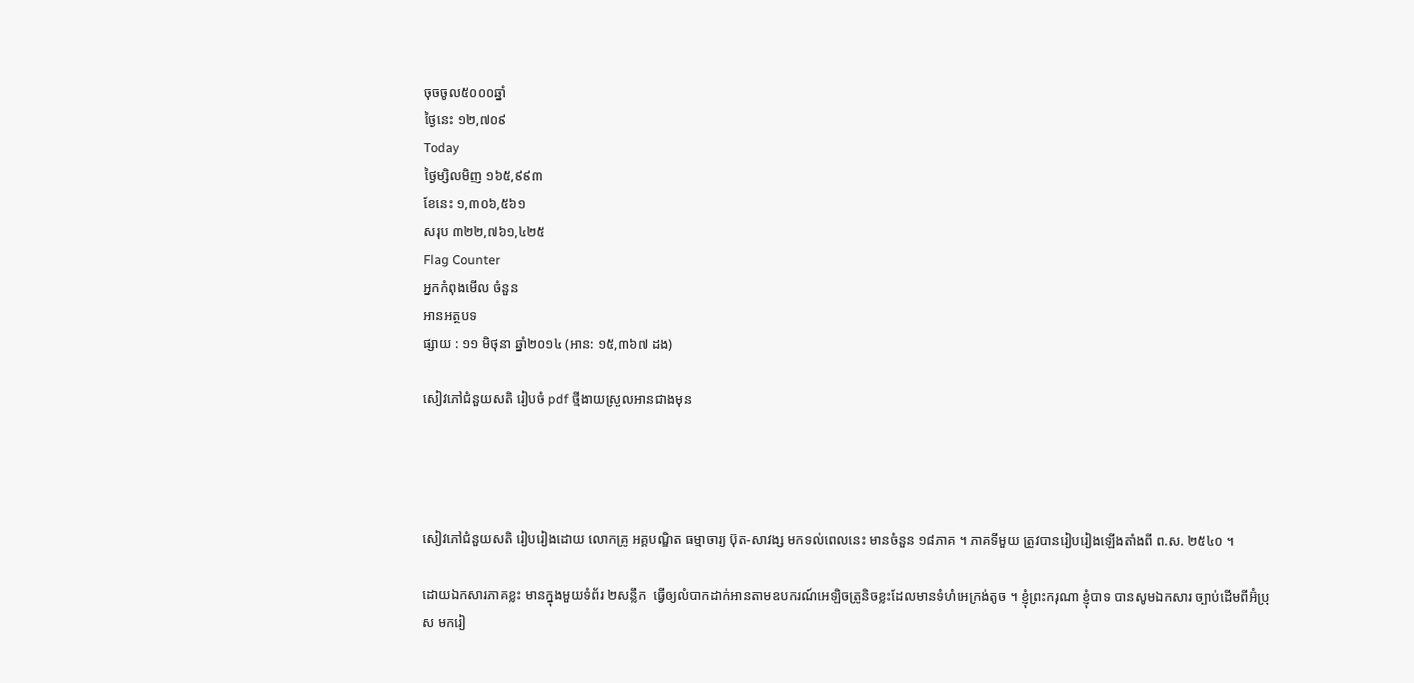ចុចចូល៥០០០ឆ្នាំ
ថ្ងៃនេះ ១២,៧០៩
Today
ថ្ងៃម្សិលមិញ ១៦៥,៩៩៣
ខែនេះ ១,៣០៦,៥៦១
សរុប ៣២២,៧៦១,៤២៥
Flag Counter
អ្នកកំពុងមើល ចំនួន
អានអត្ថបទ
ផ្សាយ : ១១ មិថុនា ឆ្នាំ២០១៤ (អាន: ១៥,៣៦៧ ដង)

សៀវភៅជំនួយសតិ រៀបចំ pdf ថ្មីងាយស្រួលអានជាងមុន




សៀវភៅជំនួយសតិ រៀបរៀងដោយ លោកគ្រូ អគ្គបណ្ឌិត ធម្មាចារ្យ ប៊ុត-សាវង្ស មកទល់ពេលនេះ មានចំនួន ១៨ភាគ ។ ភាគទីមួយ ត្រូវបានរៀបរៀងឡើងតាំងពី ព.ស. ២៥៤០ ។

ដោយឯកសារភាគខ្លះ មានក្នុងមួយទំព័រ ២សន្លឹក  ធ្វើឲ្យលំបាកដាក់អានតាមឧបករណ៍អេឡិចត្រូនិចខ្លះដែលមានទំហំអេក្រង់តូច ។ ខ្ញុំព្រះករុណា ខ្ញុំបាទ បានសូមឯកសារ ច្បាប់ដើមពីអ៊ំប្រុស មករៀ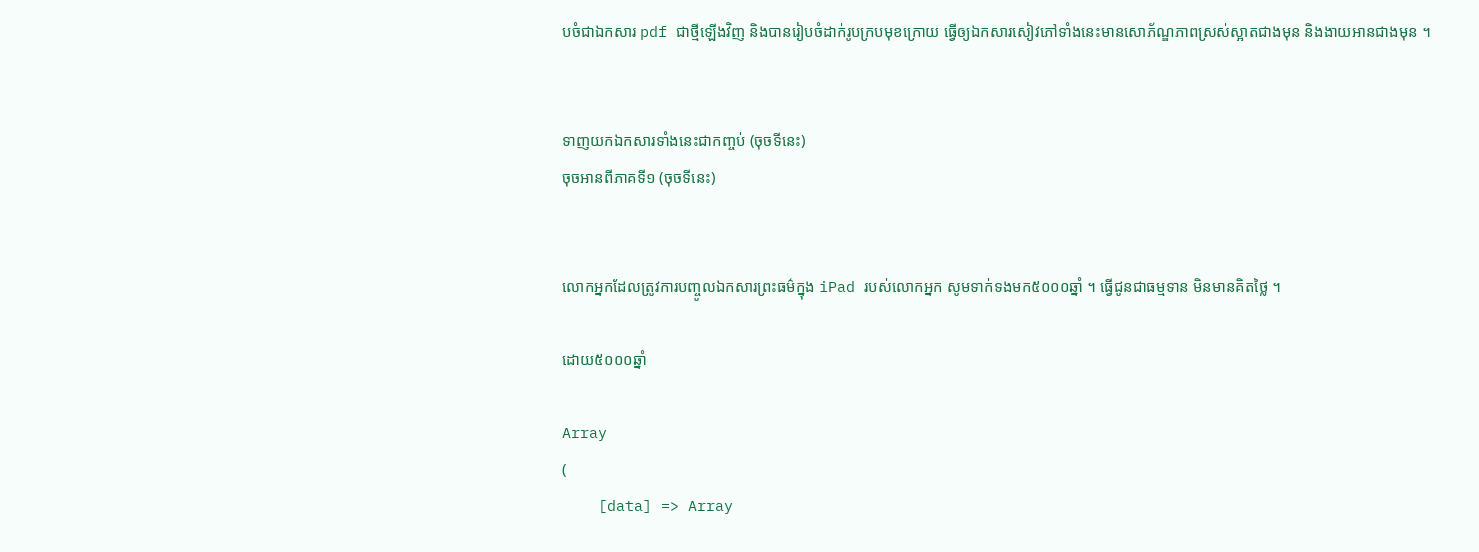បចំជាឯកសារ pdf ជាថ្មីឡើងវិញ និងបានរៀបចំដាក់រូបក្របមុខក្រោយ ធ្វើឲ្យឯកសារសៀវភៅទាំងនេះមានសោភ័ណ្ឌភាពស្រស់ស្អាតជាងមុន និងងាយអានជាងមុន ។


ទាញយកឯកសារទាំងនេះជាកញ្ចប់ (ចុចទីនេះ)
ចុចអានពីភាគទី១ (ចុចទីនេះ)


លោកអ្នកដែលត្រូវការបញ្ចូលឯកសារព្រះធម៌ក្នុង iPad របស់លោកអ្នក សូមទាក់ទងមក៥០០០ឆ្នាំ ។ ធ្វើជូនជាធម្មទាន មិនមានគិតថ្លៃ ។

ដោយ៥០០០ឆ្នាំ

Array
(
    [data] => Array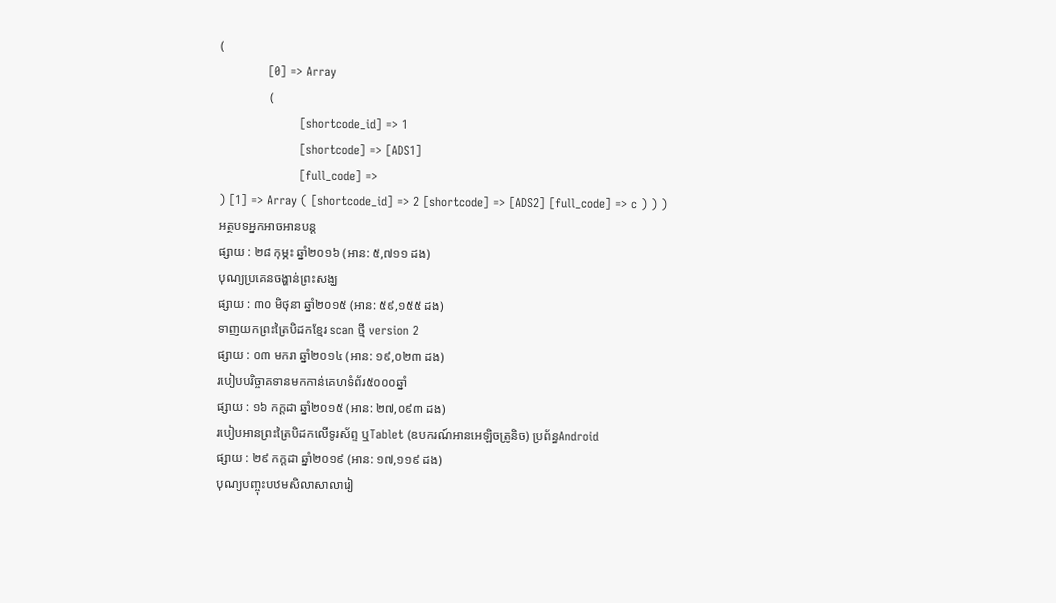(
            [0] => Array
                (
                    [shortcode_id] => 1
                    [shortcode] => [ADS1]
                    [full_code] =>
) [1] => Array ( [shortcode_id] => 2 [shortcode] => [ADS2] [full_code] => c ) ) )
អត្ថបទអ្នកអាចអានបន្ត
ផ្សាយ : ២៨ កុម្ភះ ឆ្នាំ២០១៦ (អាន: ៥,៧១១ ដង)
បុណ្យប្រគេនចង្ហាន់ព្រះសង្ឃ
ផ្សាយ : ៣០ មិថុនា ឆ្នាំ២០១៥ (អាន: ៥៩,១៥៥ ដង)
ទាញយកព្រះត្រៃបិដកខ្មែរ scan ថ្មី version 2
ផ្សាយ : ០៣ មករា ឆ្នាំ២០១៤ (អាន: ១៩,០២៣ ដង)
របៀបបរិច្ចាគទានមកកាន់គេហទំព័រ៥០០០ឆ្នាំ
ផ្សាយ : ១៦ កក្តដា ឆ្នាំ២០១៥ (អាន: ២៧,០៩៣ ដង)
របៀបអានព្រះត្រៃបិដកលើទូរស័ព្ទ ឬTablet (ឧបករណ៍អានអេឡិចត្រូនិច) ប្រព័ន្ធAndroid
ផ្សាយ : ២៩ កក្តដា ឆ្នាំ២០១៩ (អាន: ១៧,១១៩ ដង)
បុណ្យបញ្ចុះបឋមសិលាសាលារៀ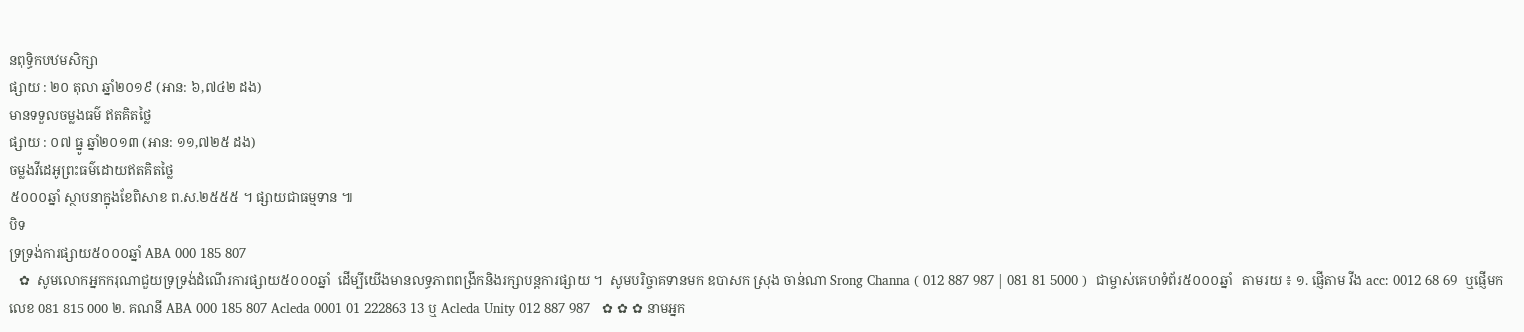នពុទ្ធិកបឋមសិក្សា
ផ្សាយ : ២០ តុលា ឆ្នាំ២០១៩ (អាន: ៦,៧៤២ ដង)
មានទទួលចម្លងធម៌ ឥតគិតថ្លៃ
ផ្សាយ : ០៧ ធ្នូ ឆ្នាំ២០១៣ (អាន: ១១,៧២៥ ដង)
ចម្លងវីដេអូព្រះធម៌ដោយឥតគិតថ្លៃ
៥០០០ឆ្នាំ ស្ថាបនាក្នុងខែពិសាខ ព.ស.២៥៥៥ ។ ផ្សាយជាធម្មទាន ៕
បិទ
ទ្រទ្រង់ការផ្សាយ៥០០០ឆ្នាំ ABA 000 185 807
   ✿  សូមលោកអ្នកករុណាជួយទ្រទ្រង់ដំណើរការផ្សាយ៥០០០ឆ្នាំ  ដើម្បីយើងមានលទ្ធភាពពង្រីកនិងរក្សាបន្តការផ្សាយ ។  សូមបរិច្ចាគទានមក ឧបាសក ស្រុង ចាន់ណា Srong Channa ( 012 887 987 | 081 81 5000 )  ជាម្ចាស់គេហទំព័រ៥០០០ឆ្នាំ   តាមរយ ៖ ១. ផ្ញើតាម វីង acc: 0012 68 69  ឬផ្ញើមកលេខ 081 815 000 ២. គណនី ABA 000 185 807 Acleda 0001 01 222863 13 ឬ Acleda Unity 012 887 987   ✿ ✿ ✿ នាមអ្នក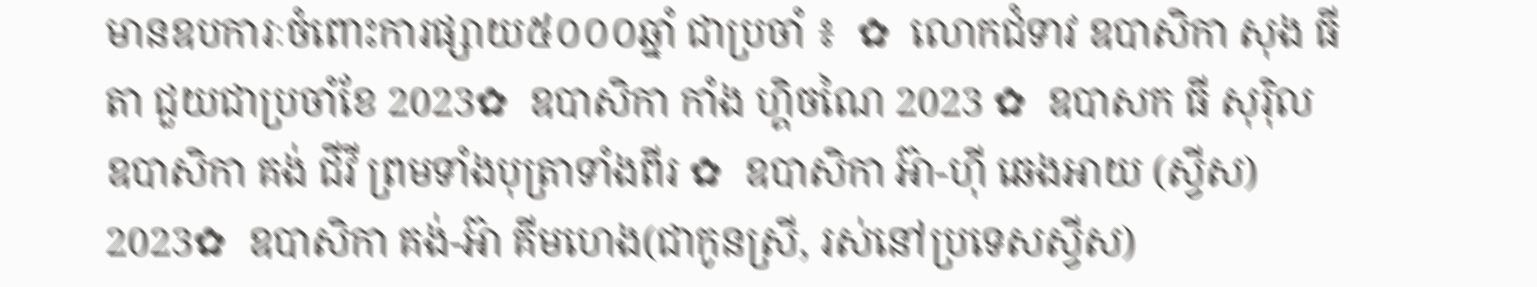មានឧបការៈចំពោះការផ្សាយ៥០០០ឆ្នាំ ជាប្រចាំ ៖  ✿  លោកជំទាវ ឧបាសិកា សុង ធីតា ជួយជាប្រចាំខែ 2023✿  ឧបាសិកា កាំង ហ្គិចណៃ 2023 ✿  ឧបាសក ធី សុរ៉ិល ឧបាសិកា គង់ ជីវី ព្រមទាំងបុត្រាទាំងពីរ ✿  ឧបាសិកា អ៊ា-ហុី ឆេងអាយ (ស្វីស) 2023✿  ឧបាសិកា គង់-អ៊ា គីមហេង(ជាកូនស្រី, រស់នៅប្រទេសស្វីស)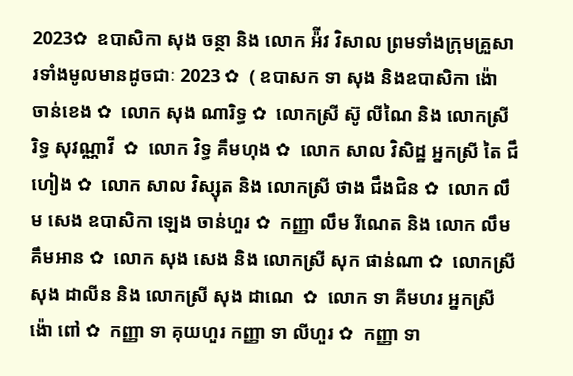2023✿  ឧបាសិកា សុង ចន្ថា និង លោក អ៉ីវ វិសាល ព្រមទាំងក្រុមគ្រួសារទាំងមូលមានដូចជាៈ 2023 ✿  ( ឧបាសក ទា សុង និងឧបាសិកា ង៉ោ ចាន់ខេង ✿  លោក សុង ណារិទ្ធ ✿  លោកស្រី ស៊ូ លីណៃ និង លោកស្រី រិទ្ធ សុវណ្ណាវី  ✿  លោក វិទ្ធ គឹមហុង ✿  លោក សាល វិសិដ្ឋ អ្នកស្រី តៃ ជឹហៀង ✿  លោក សាល វិស្សុត និង លោកស្រី ថាង ជឹងជិន ✿  លោក លឹម សេង ឧបាសិកា ឡេង ចាន់ហួរ ✿  កញ្ញា លឹម រីណេត និង លោក លឹម គឹមអាន ✿  លោក សុង សេង និង លោកស្រី សុក ផាន់ណា ✿  លោកស្រី សុង ដាលីន និង លោកស្រី សុង ដាណេ  ✿  លោក ទា គីមហរ អ្នកស្រី ង៉ោ ពៅ ✿  កញ្ញា ទា គុយហួរ កញ្ញា ទា លីហួរ ✿  កញ្ញា ទា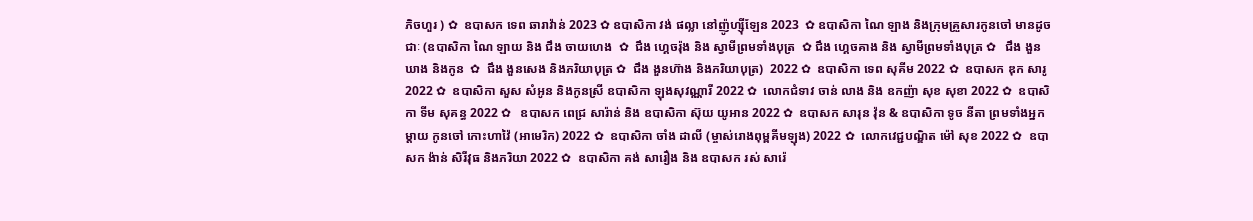ភិចហួរ ) ✿  ឧបាសក ទេព ឆារាវ៉ាន់ 2023 ✿ ឧបាសិកា វង់ ផល្លា នៅញ៉ូហ្ស៊ីឡែន 2023  ✿ ឧបាសិកា ណៃ ឡាង និងក្រុមគ្រួសារកូនចៅ មានដូចជាៈ (ឧបាសិកា ណៃ ឡាយ និង ជឹង ចាយហេង  ✿  ជឹង ហ្គេចរ៉ុង និង ស្វាមីព្រមទាំងបុត្រ  ✿ ជឹង ហ្គេចគាង និង ស្វាមីព្រមទាំងបុត្រ ✿   ជឹង ងួនឃាង និងកូន  ✿  ជឹង ងួនសេង និងភរិយាបុត្រ ✿  ជឹង ងួនហ៊ាង និងភរិយាបុត្រ)  2022 ✿  ឧបាសិកា ទេព សុគីម 2022 ✿  ឧបាសក ឌុក សារូ 2022 ✿  ឧបាសិកា សួស សំអូន និងកូនស្រី ឧបាសិកា ឡុងសុវណ្ណារី 2022 ✿  លោកជំទាវ ចាន់ លាង និង ឧកញ៉ា សុខ សុខា 2022 ✿  ឧបាសិកា ទីម សុគន្ធ 2022 ✿   ឧបាសក ពេជ្រ សារ៉ាន់ និង ឧបាសិកា ស៊ុយ យូអាន 2022 ✿  ឧបាសក សារុន វ៉ុន & ឧបាសិកា ទូច នីតា ព្រមទាំងអ្នកម្តាយ កូនចៅ កោះហាវ៉ៃ (អាមេរិក) 2022 ✿  ឧបាសិកា ចាំង ដាលី (ម្ចាស់រោងពុម្ពគីមឡុង) 2022 ✿  លោកវេជ្ជបណ្ឌិត ម៉ៅ សុខ 2022 ✿  ឧបាសក ង៉ាន់ សិរីវុធ និងភរិយា 2022 ✿  ឧបាសិកា គង់ សារឿង និង ឧបាសក រស់ សារ៉េ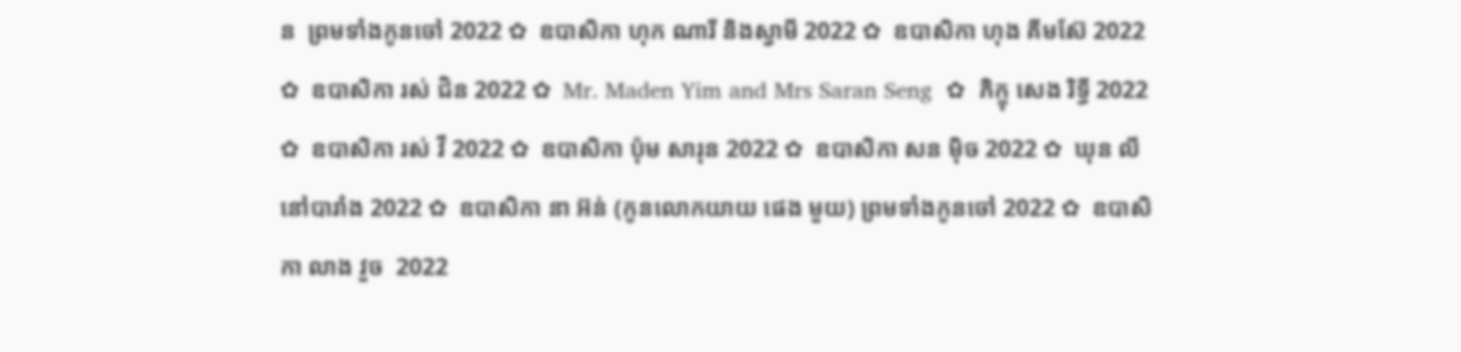ន  ព្រមទាំងកូនចៅ 2022 ✿  ឧបាសិកា ហុក ណារី និងស្វាមី 2022 ✿  ឧបាសិកា ហុង គីមស៊ែ 2022 ✿  ឧបាសិកា រស់ ជិន 2022 ✿  Mr. Maden Yim and Mrs Saran Seng  ✿  ភិក្ខុ សេង រិទ្ធី 2022 ✿  ឧបាសិកា រស់ វី 2022 ✿  ឧបាសិកា ប៉ុម សារុន 2022 ✿  ឧបាសិកា សន ម៉ិច 2022 ✿  ឃុន លី នៅបារាំង 2022 ✿  ឧបាសិកា នា អ៊ន់ (កូនលោកយាយ ផេង មួយ) ព្រមទាំងកូនចៅ 2022 ✿  ឧបាសិកា លាង វួច  2022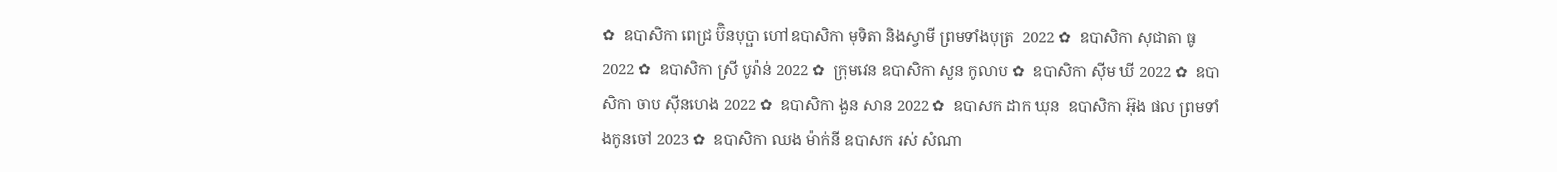✿  ឧបាសិកា ពេជ្រ ប៊ិនបុប្ផា ហៅឧបាសិកា មុទិតា និងស្វាមី ព្រមទាំងបុត្រ  2022 ✿  ឧបាសិកា សុជាតា ធូ  2022 ✿  ឧបាសិកា ស្រី បូរ៉ាន់ 2022 ✿  ក្រុមវេន ឧបាសិកា សួន កូលាប ✿  ឧបាសិកា ស៊ីម ឃី 2022 ✿  ឧបាសិកា ចាប ស៊ីនហេង 2022 ✿  ឧបាសិកា ងួន សាន 2022 ✿  ឧបាសក ដាក ឃុន  ឧបាសិកា អ៊ុង ផល ព្រមទាំងកូនចៅ 2023 ✿  ឧបាសិកា ឈង ម៉ាក់នី ឧបាសក រស់ សំណា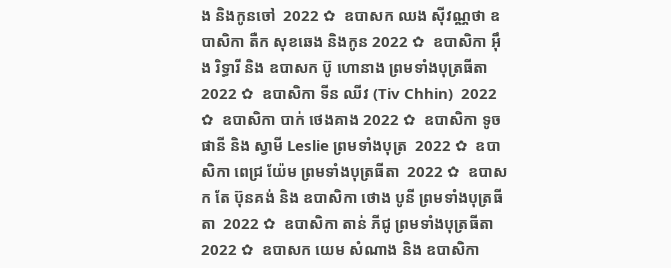ង និងកូនចៅ  2022 ✿  ឧបាសក ឈង សុីវណ្ណថា ឧបាសិកា តឺក សុខឆេង និងកូន 2022 ✿  ឧបាសិកា អុឹង រិទ្ធារី និង ឧបាសក ប៊ូ ហោនាង ព្រមទាំងបុត្រធីតា  2022 ✿  ឧបាសិកា ទីន ឈីវ (Tiv Chhin)  2022 ✿  ឧបាសិកា បាក់ ថេងគាង 2022 ✿  ឧបាសិកា ទូច ផានី និង ស្វាមី Leslie ព្រមទាំងបុត្រ  2022 ✿  ឧបាសិកា ពេជ្រ យ៉ែម ព្រមទាំងបុត្រធីតា  2022 ✿  ឧបាសក តែ ប៊ុនគង់ និង ឧបាសិកា ថោង បូនី ព្រមទាំងបុត្រធីតា  2022 ✿  ឧបាសិកា តាន់ ភីជូ ព្រមទាំងបុត្រធីតា  2022 ✿  ឧបាសក យេម សំណាង និង ឧបាសិកា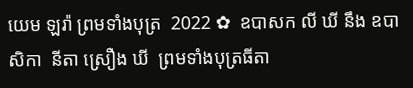យេម ឡរ៉ា ព្រមទាំងបុត្រ  2022 ✿  ឧបាសក លី ឃី នឹង ឧបាសិកា  នីតា ស្រឿង ឃី  ព្រមទាំងបុត្រធីតា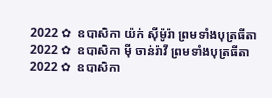2022 ✿  ឧបាសិកា យ៉ក់ សុីម៉ូរ៉ា ព្រមទាំងបុត្រធីតា  2022 ✿  ឧបាសិកា មុី ចាន់រ៉ាវី ព្រមទាំងបុត្រធីតា  2022 ✿  ឧបាសិកា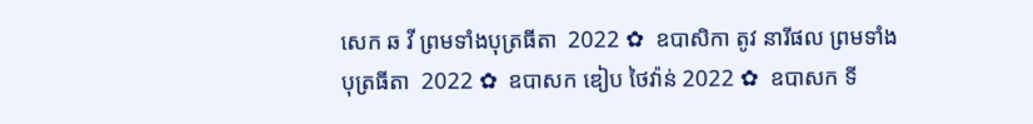សេក ឆ វី ព្រមទាំងបុត្រធីតា  2022 ✿  ឧបាសិកា តូវ នារីផល ព្រមទាំងបុត្រធីតា  2022 ✿  ឧបាសក ឌៀប ថៃវ៉ាន់ 2022 ✿  ឧបាសក ទី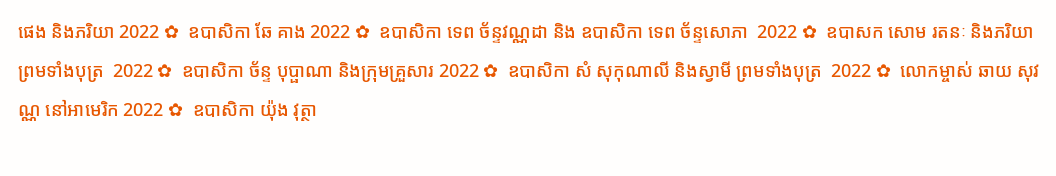ផេង និងភរិយា 2022 ✿  ឧបាសិកា ឆែ គាង 2022 ✿  ឧបាសិកា ទេព ច័ន្ទវណ្ណដា និង ឧបាសិកា ទេព ច័ន្ទសោភា  2022 ✿  ឧបាសក សោម រតនៈ និងភរិយា ព្រមទាំងបុត្រ  2022 ✿  ឧបាសិកា ច័ន្ទ បុប្ផាណា និងក្រុមគ្រួសារ 2022 ✿  ឧបាសិកា សំ សុកុណាលី និងស្វាមី ព្រមទាំងបុត្រ  2022 ✿  លោកម្ចាស់ ឆាយ សុវណ្ណ នៅអាមេរិក 2022 ✿  ឧបាសិកា យ៉ុង វុត្ថា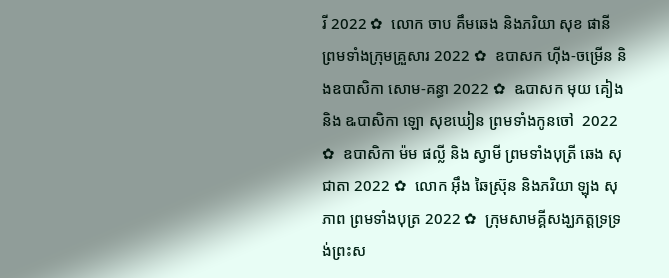រី 2022 ✿  លោក ចាប គឹមឆេង និងភរិយា សុខ ផានី ព្រមទាំងក្រុមគ្រួសារ 2022 ✿  ឧបាសក ហ៊ីង-ចម្រើន និងឧបាសិកា សោម-គន្ធា 2022 ✿  ឩបាសក មុយ គៀង និង ឩបាសិកា ឡោ សុខឃៀន ព្រមទាំងកូនចៅ  2022 ✿  ឧបាសិកា ម៉ម ផល្លី និង ស្វាមី ព្រមទាំងបុត្រី ឆេង សុជាតា 2022 ✿  លោក អ៊ឹង ឆៃស្រ៊ុន និងភរិយា ឡុង សុភាព ព្រមទាំងបុត្រ 2022 ✿  ក្រុមសាមគ្គីសង្ឃភត្តទ្រទ្រង់ព្រះស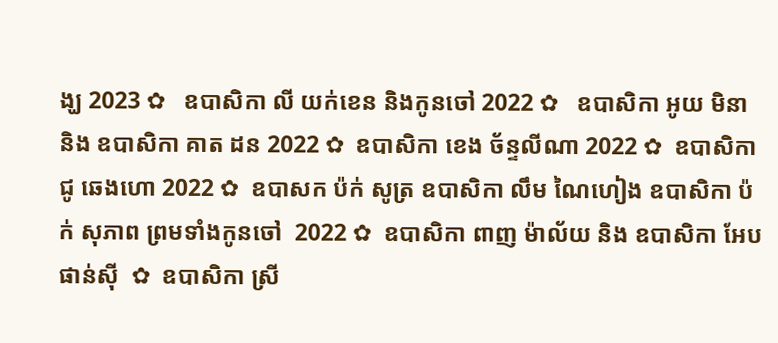ង្ឃ 2023 ✿   ឧបាសិកា លី យក់ខេន និងកូនចៅ 2022 ✿   ឧបាសិកា អូយ មិនា និង ឧបាសិកា គាត ដន 2022 ✿  ឧបាសិកា ខេង ច័ន្ទលីណា 2022 ✿  ឧបាសិកា ជូ ឆេងហោ 2022 ✿  ឧបាសក ប៉ក់ សូត្រ ឧបាសិកា លឹម ណៃហៀង ឧបាសិកា ប៉ក់ សុភាព ព្រមទាំងកូនចៅ  2022 ✿  ឧបាសិកា ពាញ ម៉ាល័យ និង ឧបាសិកា អែប ផាន់ស៊ី  ✿  ឧបាសិកា ស្រី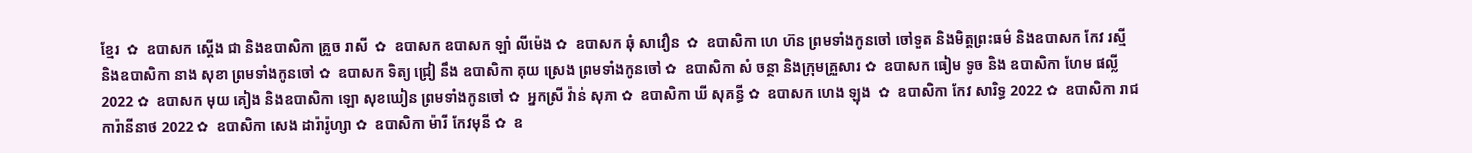ខ្មែរ  ✿  ឧបាសក ស្តើង ជា និងឧបាសិកា គ្រួច រាសី  ✿  ឧបាសក ឧបាសក ឡាំ លីម៉េង ✿  ឧបាសក ឆុំ សាវឿន  ✿  ឧបាសិកា ហេ ហ៊ន ព្រមទាំងកូនចៅ ចៅទួត និងមិត្តព្រះធម៌ និងឧបាសក កែវ រស្មី និងឧបាសិកា នាង សុខា ព្រមទាំងកូនចៅ ✿  ឧបាសក ទិត្យ ជ្រៀ នឹង ឧបាសិកា គុយ ស្រេង ព្រមទាំងកូនចៅ ✿  ឧបាសិកា សំ ចន្ថា និងក្រុមគ្រួសារ ✿  ឧបាសក ធៀម ទូច និង ឧបាសិកា ហែម ផល្លី 2022 ✿  ឧបាសក មុយ គៀង និងឧបាសិកា ឡោ សុខឃៀន ព្រមទាំងកូនចៅ ✿  អ្នកស្រី វ៉ាន់ សុភា ✿  ឧបាសិកា ឃី សុគន្ធី ✿  ឧបាសក ហេង ឡុង  ✿  ឧបាសិកា កែវ សារិទ្ធ 2022 ✿  ឧបាសិកា រាជ ការ៉ានីនាថ 2022 ✿  ឧបាសិកា សេង ដារ៉ារ៉ូហ្សា ✿  ឧបាសិកា ម៉ារី កែវមុនី ✿  ឧ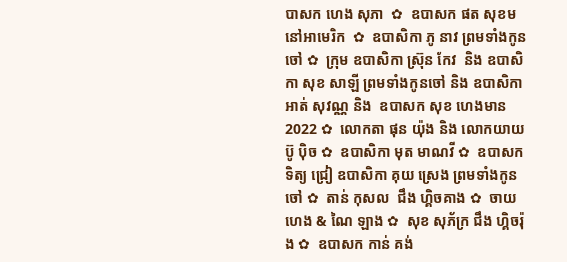បាសក ហេង សុភា  ✿  ឧបាសក ផត សុខម នៅអាមេរិក  ✿  ឧបាសិកា ភូ នាវ ព្រមទាំងកូនចៅ ✿  ក្រុម ឧបាសិកា ស្រ៊ុន កែវ  និង ឧបាសិកា សុខ សាឡី ព្រមទាំងកូនចៅ និង ឧបាសិកា អាត់ សុវណ្ណ និង  ឧបាសក សុខ ហេងមាន 2022 ✿  លោកតា ផុន យ៉ុង និង លោកយាយ ប៊ូ ប៉ិច ✿  ឧបាសិកា មុត មាណវី ✿  ឧបាសក ទិត្យ ជ្រៀ ឧបាសិកា គុយ ស្រេង ព្រមទាំងកូនចៅ ✿  តាន់ កុសល  ជឹង ហ្គិចគាង ✿  ចាយ ហេង & ណៃ ឡាង ✿  សុខ សុភ័ក្រ ជឹង ហ្គិចរ៉ុង ✿  ឧបាសក កាន់ គង់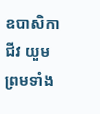ឧបាសិកា ជីវ យួម ព្រមទាំង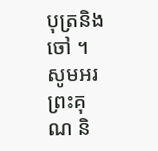បុត្រនិង ចៅ ។  សូមអរព្រះគុណ និ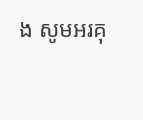ង សូមអរគុ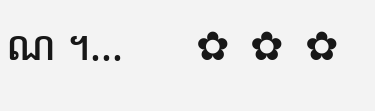ណ ។...       ✿  ✿  ✿